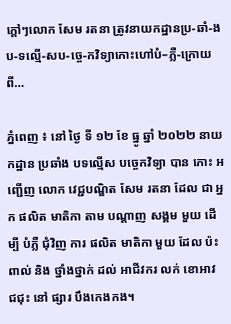ក្តៅៗលោក សែម រតនា ត្រូវនាយកដ្ឋានប្រ-ឆាំ-ងប-ទល្មើ-សប-ច្ចេ-កវិទ្យាកោះហៅបំ–ភ្លឺ-ក្រោយពី…

ភ្នំពេញ ៖ នៅ ថ្ងៃ ទី ១២ ខែ ធ្នូ ឆ្នាំ ២០២២ នាយកដ្ឋាន ប្រឆាំង បទល្មើស បច្ចេកវិទ្យា បាន កោះ អញ្ជើញ លោក វេជ្ជបណ្ឌិត សែម រតនា ដែល ជា អ្នក ផលិត មាតិកា តាម បណ្ដាញ សង្គម មួយ ដើម្បី បំភ្លឺ ជុំវិញ ការ ផលិត មាតិកា មួយ ដែល ប៉ះពាល់ និង ថ្នាំងថ្នាក់ ដល់ អាជីវករ លក់ ខោអាវ ជជុះ នៅ ផ្សារ បឹងកេងកង។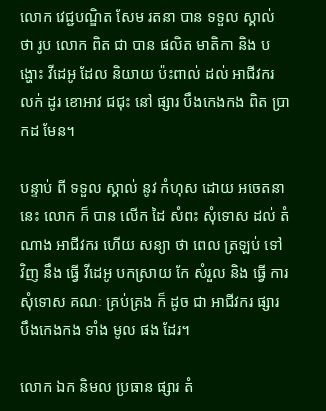លោក វេជ្ជបណ្ឌិត សែម រតនា បាន ទទួល ស្គាល់ ថា រូប លោក ពិត ជា បាន ផលិត មាតិកា និង បង្ហោះ វីដេអូ ដែល និយាយ ប៉ះពាល់ ដល់ អាជីវករ លក់ ដូរ ខោអាវ ជជុះ នៅ ផ្សារ បឹងកេងកង ពិត ប្រាកដ មែន។

បន្ទាប់ ពី ទទួល ស្គាល់ នូវ កំហុស ដោយ អចេតនា នេះ លោក ក៏ បាន លើក ដៃ សំពះ សុំទោស ដល់ តំណាង អាជីវករ ហើយ សន្យា ថា ពេល ត្រឡប់ ទៅ វិញ នឹង ធ្វើ វីដេអូ បកស្រាយ កែ សំរួល និង ធ្វើ ការ សុំទោស គណៈ គ្រប់គ្រង ក៏ ដូច ជា អាជីវករ ផ្សារ បឹងកេងកង ទាំង មូល ផង ដែរ។

លោក ឯក និមល ប្រធាន ផ្សារ តំ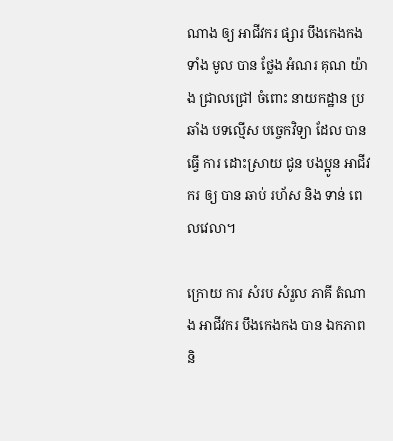ណាង ឲ្យ អាជីវករ ផ្សារ បឹងកេងកង ទាំង មូល បាន ថ្លែង អំណរ គុណ យ៉ាង ជ្រាលជ្រៅ ចំពោះ នាយកដ្ឋាន ប្រឆាំង បទល្មើស បច្ចេកវិទ្យា ដែល បាន ធ្វើ ការ ដោះស្រាយ ជូន បងប្អូន អាជីវករ ឲ្យ បាន ឆាប់ រហ័ស និង ទាន់ ពេលវេលា។

ក្រោយ ការ សំរប សំរួល ភាគី តំណាង អាជីវករ បឹងកេងកង បាន ឯកភាព និ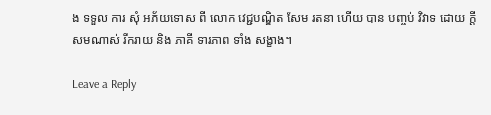ង ទទួល ការ សុំ អភ័យទោស ពី លោក វេជ្ជបណ្ឌិត សែម រតនា ហើយ បាន បញ្ចប់ វិវាទ ដោយ ក្តី សមណាស់ រីករាយ និង ភាគី ទារភាព ទាំង សង្ខាង។

Leave a Reply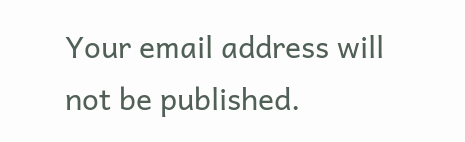Your email address will not be published.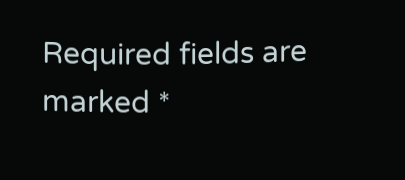Required fields are marked *